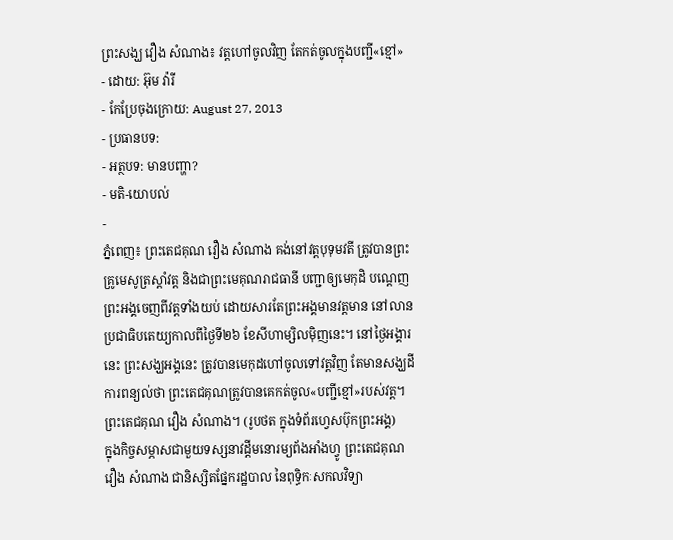ព្រះសង្ឃ វឿង សំណាង៖ វត្តហៅចូលវិញ តែកត់ចូលក្នុងបញ្ជី«ខ្មៅ»
- ដោយ: អ៊ុម វ៉ារី
- កែប្រែចុងក្រោយ: August 27, 2013
- ប្រធានបទ:
- អត្ថបទ: មានបញ្ហា?
- មតិ-យោបល់
-
ភ្នំពេញ៖ ព្រះតេជគុណ វឿង សំណាង គង់នៅវត្តបុទុមវតី ត្រូវបានព្រះគ្រូមេសូត្រស្តាំវត្ត និងជាព្រះមេគុណរាជធានី បញ្ជាឲ្យមេកុដិ បណ្តេញព្រះអង្គចេញពីវត្តទាំងយប់ ដោយសារតែព្រះអង្គមានវត្តមាន នៅលានប្រជាធិបតេយ្យកាលពីថ្ងៃទី២៦ ខែសីហាម្សិលម៉ិញនេះ។ នៅថ្ងៃអង្គារនេះ ព្រះសង្ឃអង្គនេះ ត្រូវបានមេកុដហៅចូលទៅវត្តវិញ តែមានសង្ឃដីការពន្យល់ថា ព្រះតេជគុណត្រូវបានគេកត់ចូល«បញ្ជីខ្មៅ»របស់វត្ត។
ព្រះតេជគុណ វឿង សំណាង។ (រូបថត ក្នុងទំព័រហ្វេសប៊ុកព្រះអង្គ)
ក្នុងកិច្ចសម្ភាសជាមួយទស្សនាវដ្តីមនោរម្យព័ងអាំងហ្វូ ព្រះតេជគុណ វឿង សំណាង ជានិស្សិតផ្នែករដ្ឋបាល នៃពុទ្ធិកៈសកលវិទ្យា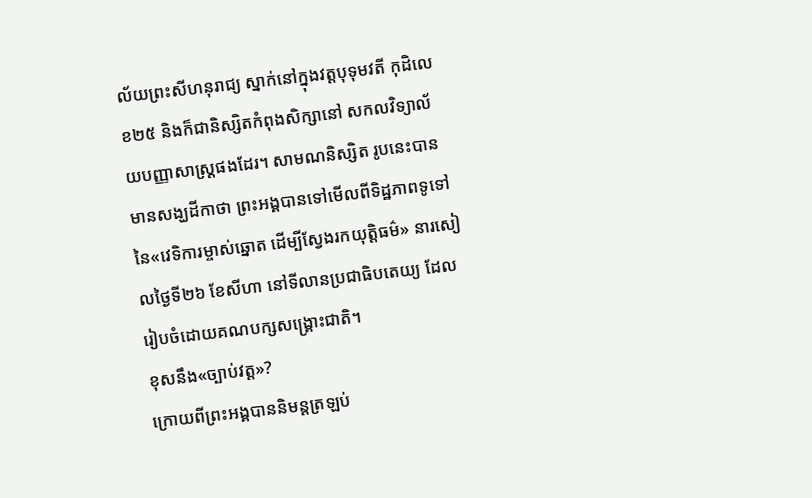ល័យព្រះសីហនុរាជ្យ ស្នាក់នៅក្នុងវត្តបុទុមវតី កុដិលេខ២៥ និងក៏ជានិស្សិតកំពុងសិក្សានៅ សកលវិទ្យាល័យបញ្ញាសាស្រ្តផងដែរ។ សាមណនិស្សិត រូបនេះបានមានសង្ឃដីកាថា ព្រះអង្គបានទៅមើលពីទិដ្ឋភាពទូទៅ នៃ«វេទិការម្ចាស់ឆ្នោត ដើម្បីស្វែងរកយុត្តិធម៌» នារសៀលថ្ងៃទី២៦ ខែសីហា នៅទីលានប្រជាធិបតេយ្យ ដែលរៀបចំដោយគណបក្សសង្គ្រោះជាតិ។
ខុសនឹង«ច្បាប់វត្ត»?
ក្រោយពីព្រះអង្គបាននិមន្តត្រឡប់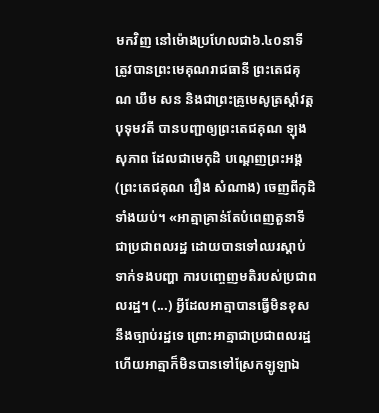មកវិញ នៅម៉ោងប្រហែលជា៦.៤០នាទី ត្រូវបានព្រះមេគុណរាជធានី ព្រះតេជគុណ ឃឹម សន និងជាព្រះគ្រូមេសូត្រស្តាំវត្តបុទុមវតី បានបញ្ជាឲ្យព្រះតេជគុណ ឡុង សុភាព ដែលជាមេកុដិ បណ្តេញព្រះអង្គ (ព្រះតេជគុណ វឿង សំណាង) ចេញពីកុដិទាំងយប់។ «អាត្មាគ្រាន់តែបំពេញតួនាទីជាប្រជាពលរដ្ឋ ដោយបានទៅឈរស្តាប់ទាក់ទងបញ្ហា ការបញ្ចេញមតិរបស់ប្រជាពលរដ្ឋ។ (...) អ្វីដែលអាត្មាបានធ្វើមិនខុសនឹងច្បាប់រដ្ឋទេ ព្រោះអាត្មាជាប្រជាពលរដ្ឋ ហើយអាត្មាក៏មិនបានទៅស្រែកឡូឡាឯ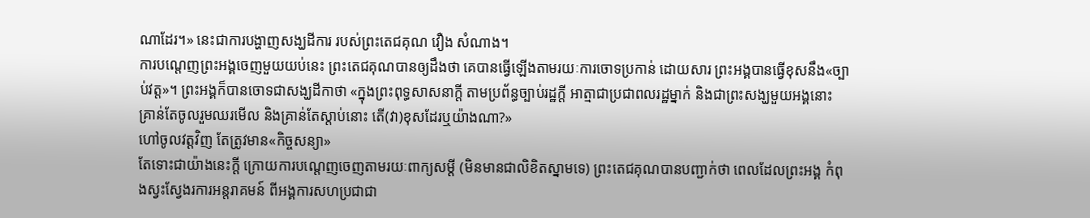ណាដែរ។» នេះជាការបង្ហាញសង្ឃដីការ របស់ព្រះតេជគុណ វឿង សំណាង។
ការបណ្តេញព្រះអង្គចេញមួយយប់នេះ ព្រះតេជគុណបានឲ្យដឹងថា គេបានធ្វើឡើងតាមរយៈការចោទប្រកាន់ ដោយសារ ព្រះអង្គបានធ្វើខុសនឹង«ច្បាប់វត្ត»។ ព្រះអង្គក៏បានចោទជាសង្ឃដីកាថា «ក្នុងព្រះពុទ្ធសាសនាក្តី តាមប្រព័ន្ធច្បាប់រដ្ឋក្តី អាត្មាជាប្រជាពលរដ្ឋម្នាក់ និងជាព្រះសង្ឃមួយអង្គនោះ គ្រាន់តែចូលរួមឈរមើល និងគ្រាន់តែស្តាប់នោះ តើ(វា)ខុសដែរឬយ៉ាងណា?»
ហៅចូលវត្តវិញ តែត្រូវមាន«កិច្ចសន្យា»
តែទោះជាយ៉ាងនេះក្តី ក្រោយការបណ្តេញចេញតាមរយៈពាក្យសម្តី (មិនមានជាលិខិតស្នាមទេ) ព្រះតេជគុណបានបញ្ជាក់ថា ពេលដែលព្រះអង្គ កំពុងស្វះស្វែងរការអន្តរាគមន៍ ពីអង្គការសហប្រជាជា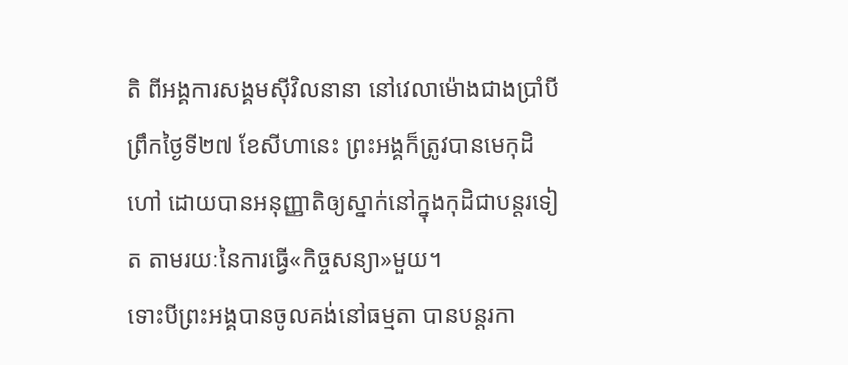តិ ពីអង្គការសង្គមស៊ីវិលនានា នៅវេលាម៉ោងជាងប្រាំបីព្រឹកថ្ងៃទី២៧ ខែសីហានេះ ព្រះអង្គក៏ត្រូវបានមេកុដិហៅ ដោយបានអនុញ្ញាតិឲ្យស្នាក់នៅក្នុងកុដិជាបន្តរទៀត តាមរយៈនៃការធ្វើ«កិច្ចសន្យា»មួយ។
ទោះបីព្រះអង្គបានចូលគង់នៅធម្មតា បានបន្តរកា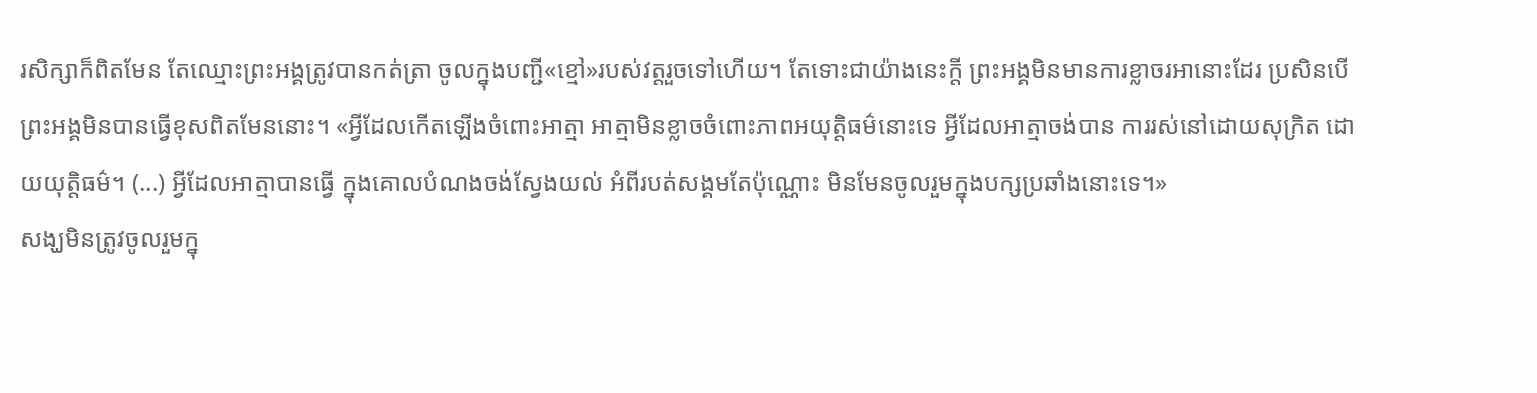រសិក្សាក៏ពិតមែន តែឈ្មោះព្រះអង្គត្រូវបានកត់ត្រា ចូលក្នុងបញ្ជី«ខ្មៅ»របស់វត្តរួចទៅហើយ។ តែទោះជាយ៉ាងនេះក្តី ព្រះអង្គមិនមានការខ្លាចរអានោះដែរ ប្រសិនបើព្រះអង្គមិនបានធ្វើខុសពិតមែននោះ។ «អ្វីដែលកើតឡើងចំពោះអាត្មា អាត្មាមិនខ្លាចចំពោះភាពអយុត្តិធម៌នោះទេ អ្វីដែលអាត្មាចង់បាន ការរស់នៅដោយសុក្រិត ដោយយុត្តិធម៌។ (...) អ្វីដែលអាត្មាបានធ្វើ ក្នុងគោលបំណងចង់ស្វែងយល់ អំពីរបត់សង្គមតែប៉ុណ្ណោះ មិនមែនចូលរួមក្នុងបក្សប្រឆាំងនោះទេ។»
សង្ឃមិនត្រូវចូលរួមក្នុ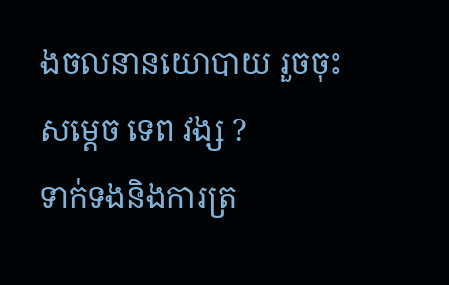ងចលនានយោបាយ រួចចុះសម្តេច ទេព វង្ស ?
ទាក់ទងនិងការត្រ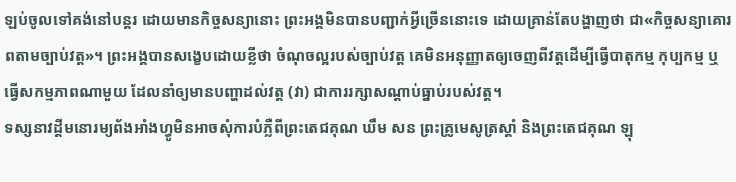ឡប់ចូលទៅគង់នៅបន្តរ ដោយមានកិច្ចសន្យានោះ ព្រះអង្គមិនបានបញ្ជាក់អ្វីច្រើននោះទេ ដោយគ្រាន់តែបង្ហាញថា ជា«កិច្ចសន្យាគោរពតាមច្បាប់វត្ត»។ ព្រះអង្គបានសង្ខេបដោយខ្លីថា ចំណុចល្អរបស់ច្បាប់វត្ត គេមិនអនុញ្ញាតឲ្យចេញពីវត្តដើម្បីធ្វើបាតុកម្ម កុប្បកម្ម ឬធ្វើសកម្មភាពណាមួយ ដែលនាំឲ្យមានបញ្ហាដល់វត្ត (វា) ជាការរក្សាសណ្តាប់ធ្នាប់របស់វត្ត។
ទស្សនាវដ្តីមនោរម្យព័ងអាំងហ្វូមិនអាចសុំការបំភ្លឺពីព្រះតេជគុណ ឃឹម សន ព្រះគ្រូមេសូត្រស្តាំ និងព្រះតេជគុណ ឡុ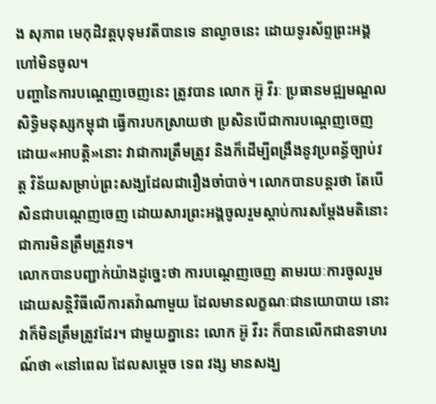ង សុភាព មេកុដិវត្តបុទុមវតីបានទេ នាល្ងាចនេះ ដោយទូរស័ព្ទព្រះអង្គហៅមិនចូល។
បញ្ហានៃការបណ្តេញចេញនេះ ត្រូវបាន លោក អ៊ូ វីរៈ ប្រធានមជ្ឍមណ្ឌលសិទ្ធិមនុស្សកម្ពុជា ធ្វើការបកស្រាយថា ប្រសិនបើជាការបណ្តេញចេញដោយ«អាបត្តិ»នោះ វាជាការត្រឹមត្រូវ និងក៏ដើម្បីពង្រឹងនូវប្រពន្ធ័ច្បាប់វត្ត វិន័យសម្រាប់ព្រះសង្ឃដែលជារឿងចាំបាច់។ លោកបានបន្តរថា តែបើសិនជាបណ្តេញចេញ ដោយសារព្រះអង្គចូលរួមស្តាប់ការសម្តែងមតិនោះ ជាការមិនត្រឹមត្រូវទេ។
លោកបានបញ្ជាក់យ៉ាងដូច្នេះថា ការបណ្តេញចេញ តាមរយៈការចូលរួមដោយសន្តិវិធីលើការតវ៉ាណាមួយ ដែលមានលក្ខណៈជានយោបាយ នោះវាក៏មិនត្រឹមត្រូវដែរ។ ជាមួយគ្នានេះ លោក អ៊ូ វីរះ ក៏បានលើកជាឧទាហរណ៍ថា «នៅពេល ដែលសម្តេច ទេព វង្ស មានសង្ឃ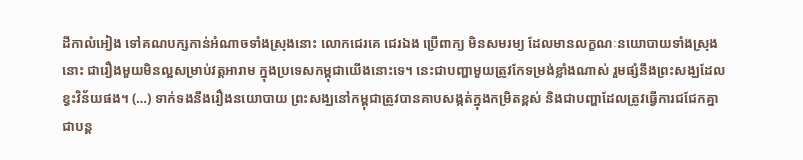ដីកាលំអៀង ទៅគណបក្សកាន់អំណាចទាំងស្រុងនោះ លោកជេរគេ ជេរឯង ប្រើពាក្យ មិនសមរម្យ ដែលមានលក្ខណៈនយោបាយទាំងស្រុងនោះ ជារឿងមួយមិនល្អសម្រាប់វត្តអារាម ក្នុងប្រទេសកម្ពុជាយើងនោះទេ។ នេះជាបញ្ហាមួយត្រូវកែទម្រង់ខ្លាំងណាស់ រួមផ្សំនឹងព្រះសង្ឃដែលខ្វះវិន័យផង។ (…) ទាក់ទងនឹងរឿងនយោបាយ ព្រះសង្ឃនៅកម្ពុជាត្រូវបានគាបសង្កត់ក្នុងកម្រិតខ្ពស់ និងជាបញ្ហាដែលត្រូវធ្វើការជជែកគ្នាជាបន្ត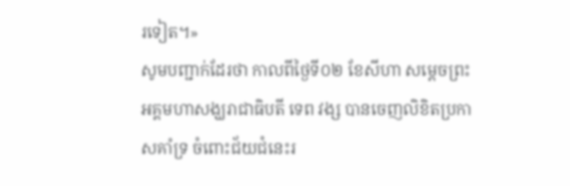រទៀត។»
សូមបញ្ជាក់ដែរថា កាលពីថ្ងៃទី០២ ខែសីហា សម្តេចព្រះអគ្គមហាសង្ឃរាជាធិបតី ទេព វង្ស បានចេញលិខិតប្រកាសគាំទ្រ ចំពោះជ័យជំនេះរ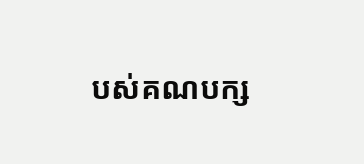បស់គណបក្ស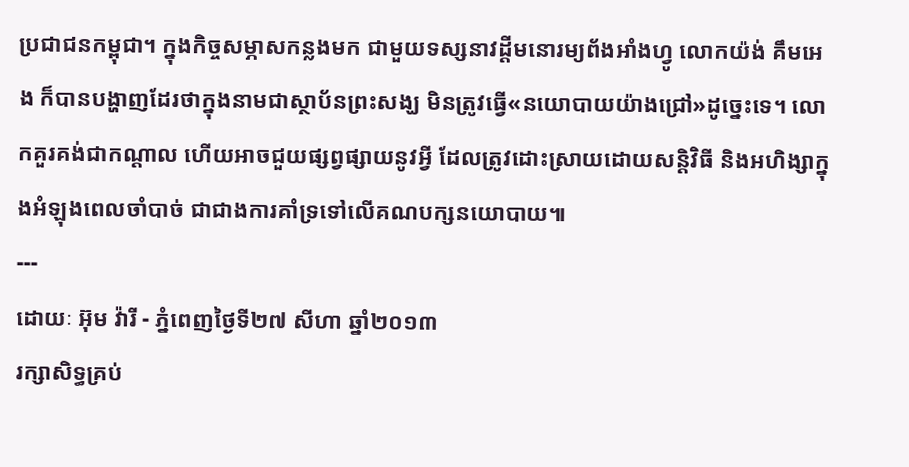ប្រជាជនកម្ពុជា។ ក្នុងកិច្ចសម្ភាសកន្លងមក ជាមួយទស្សនាវដ្តីមនោរម្យព័ងអាំងហ្វូ លោកយ៉ង់ គឹមអេង ក៏បានបង្ហាញដែរថាក្នុងនាមជាស្ថាប័នព្រះសង្ឃ មិនត្រូវធ្វើ«នយោបាយយ៉ាងជ្រៅ»ដូច្នេះទេ។ លោកគួរគង់ជាកណ្តាល ហើយអាចជួយផ្សព្វផ្សាយនូវអ្វី ដែលត្រូវដោះស្រាយដោយសន្តិវិធី និងអហិង្សាក្នុងអំឡុងពេលចាំបាច់ ជាជាងការគាំទ្រទៅលើគណបក្សនយោបាយ៕
---
ដោយៈ អ៊ុម វ៉ារី - ភ្នំពេញថ្ងៃទី២៧ សីហា ឆ្នាំ២០១៣
រក្សាសិទ្ធគ្រប់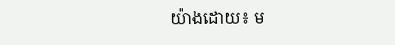យ៉ាងដោយ៖ ម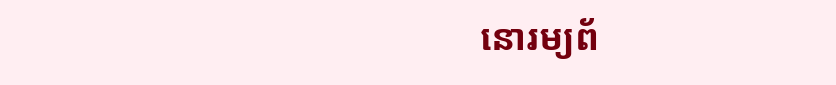នោរម្យព័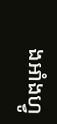ងអាំងហ្វូ